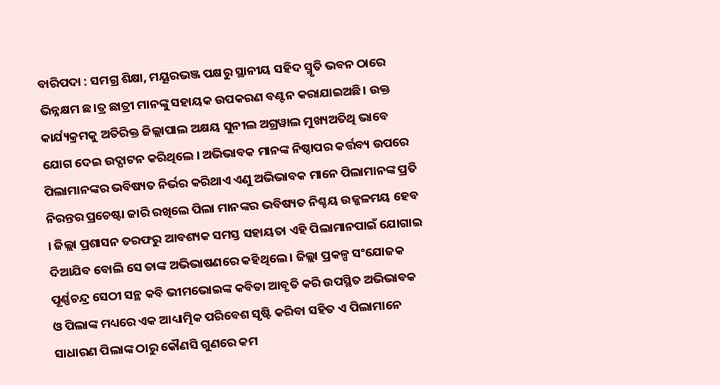ବାରିପଦା : ସମଗ୍ର ଶିକ୍ଷା, ମୟୂରଭଞ୍ଜ ପକ୍ଷରୁ ସ୍ଥାନୀୟ ସହିଦ ସ୍ମୃତି ଭବନ ଠାରେ ଭିନ୍ନକ୍ଷମ ଛ।ତ୍ର ଛାତ୍ରୀ ମାନଙ୍କୁ ସହାୟକ ଉପକରଣ ବଣ୍ଟନ କରାଯାଇଅଛି। ଉକ୍ତ କାର୍ଯ୍ୟକ୍ରମକୁ ଅତିରିକ୍ତ ଜିଲ୍ଲାପାଲ ଅକ୍ଷୟ ସୁନୀଲ ଅଗ୍ରୱାଲ ମୁଖ୍ୟଅତିଥି ଭାବେ ଯୋଗ ଦେଇ ଉଦ୍ଘାଟନ କରିଥିଲେ । ଅଭିଭାବକ ମାନଙ୍କ ନିଷ୍ଠାପର କର୍ତ୍ତବ୍ୟ ଉପରେ ପିଲାମାନଙ୍କର ଭବିଷ୍ୟତ ନିର୍ଭର କରିଥାଏ ଏଣୁ ଅଭିଭାବକ ମାନେ ପିଲାମାନଙ୍କ ପ୍ରତି ନିରନ୍ତର ପ୍ରଚେଷ୍ଟା ଜାରି ରଖିଲେ ପିଲା ମାନଙ୍କର ଭବିଷ୍ୟତ ନିଶ୍ଚୟ ଉଜ୍ଜଳମୟ ହେବ । ଜିଲ୍ଲା ପ୍ରଶାସନ ତରଫରୁ ଆବଶ୍ୟକ ସମସ୍ତ ସହାୟତା ଏହି ପିଲାମାନପାଇଁ ଯୋଗାଇ ଦିଆଯିବ ବୋଲି ସେ ତାଙ୍କ ଅଭିଭାଷଣରେ କହିଥିଲେ । ଜିଲ୍ଲା ପ୍ରକଳ୍ପ ସଂଯୋଜକ ପୂର୍ଣ୍ଣଚନ୍ଦ୍ର ସେଠୀ ସନ୍ଥ କବି ଭୀମଭୋଇଙ୍କ କବିତା ଆବୃତି କରି ଉପସ୍ଥିତ ଅଭିଭାବକ ଓ ପିଲାଙ୍କ ମଧ୍ୟରେ ଏକ ଆଧ୍ୟାତ୍ମିକ ପରିବେଶ ସୃଷ୍ଟି କରିବା ସହିତ ଏ ପିଲାମାନେ ସାଧାରଣ ପିଲାଙ୍କ ଠାରୁ କୌଣସି ଗୁଣରେ କମ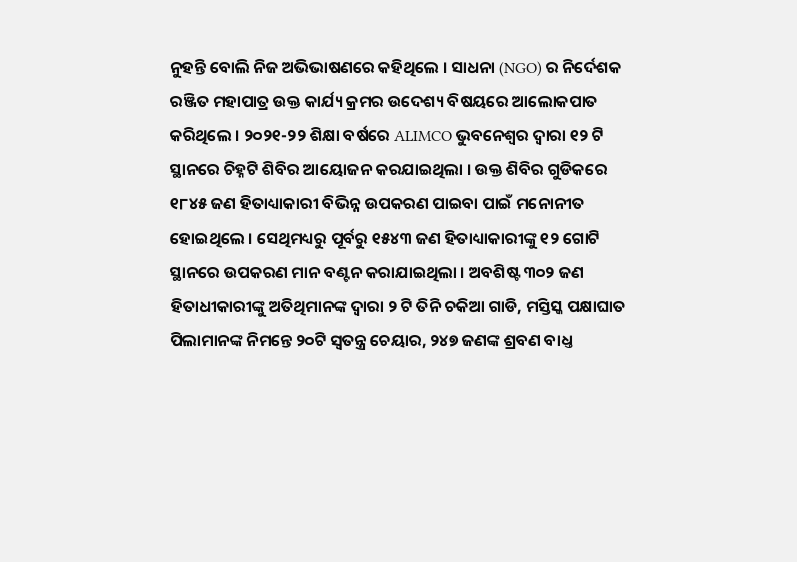ନୁହନ୍ତି ବୋଲି ନିଜ ଅଭିଭାଷଣରେ କହିଥିଲେ । ସାଧନା (NGO) ର ନିର୍ଦେଶକ ରଞ୍ଜିତ ମହାପାତ୍ର ଉକ୍ତ କାର୍ଯ୍ୟ କ୍ରମର ଉଦେଶ୍ୟ ବିଷୟରେ ଆଲୋକପାତ କରିଥିଲେ । ୨୦୨୧-୨୨ ଶିକ୍ଷା ବର୍ଷରେ ALIMCO ଭୁବନେଶ୍ଵର ଦ୍ବାରା ୧୨ ଟି ସ୍ଥାନରେ ଚିହ୍ନଟି ଶିବିର ଆୟୋଜନ କରଯାଇଥିଲା । ଉକ୍ତ ଶିବିର ଗୁଡିକରେ ୧୮୪୫ ଜଣ ହିତାଧ୍ୟାକାରୀ ବିଭିନ୍ନ ଉପକରଣ ପାଇବା ପାଇଁ ମନୋନୀତ ହୋଇଥିଲେ । ସେଥିମଧ୍ୟରୁ ପୂର୍ବରୁ ୧୫୪୩ ଜଣ ହିତାଧ୍ୟାକାରୀଙ୍କୁ ୧୨ ଗୋଟି ସ୍ଥାନରେ ଉପକରଣ ମାନ ବଣ୍ଟନ କରାଯାଇଥିଲା । ଅବଶିଷ୍ଟ ୩୦୨ ଜଣ ହିତାଧୀକାରୀଙ୍କୁ ଅତିଥିମାନଙ୍କ ଦ୍ବାରା ୨ ଟି ତିନି ଚକିଆ ଗାଡି, ମସ୍ତିସ୍କ ପକ୍ଷାଘାତ ପିଲାମାନଙ୍କ ନିମନ୍ତେ ୨୦ଟି ସ୍ବତନ୍ତ୍ର ଚେୟାର, ୨୪୭ ଜଣଙ୍କ ଶ୍ରବଣ ବାଧ୍ତ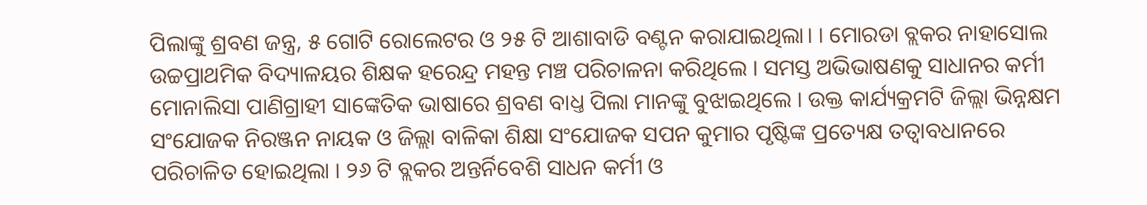ପିଲାଙ୍କୁ ଶ୍ରବଣ ଜନ୍ତ୍ର, ୫ ଗୋଟି ରୋଲେଟର ଓ ୨୫ ଟି ଆଶାବାଡି ବଣ୍ଟନ କରାଯାଇଥିଲା। । ମୋରଡା ବ୍ଲକର ନାହାସୋଲ ଉଚ୍ଚପ୍ରାଥମିକ ବିଦ୍ୟାଳୟର ଶିକ୍ଷକ ହରେନ୍ଦ୍ର ମହନ୍ତ ମଞ୍ଚ ପରିଚାଳନା କରିଥିଲେ । ସମସ୍ତ ଅଭିଭାଷଣକୁ ସାଧାନର କର୍ମୀ ମୋନାଲିସା ପାଣିଗ୍ରାହୀ ସାଙ୍କେତିକ ଭାଷାରେ ଶ୍ରବଣ ବାଧ୍ତ ପିଲା ମାନଙ୍କୁ ବୁଝାଇଥିଲେ । ଉକ୍ତ କାର୍ଯ୍ୟକ୍ରମଟି ଜିଲ୍ଲା ଭିନ୍ନକ୍ଷମ ସଂଯୋଜକ ନିରଞ୍ଜନ ନାୟକ ଓ ଜିଲ୍ଲା ବାଳିକା ଶିକ୍ଷା ସଂଯୋଜକ ସପନ କୁମାର ପୃଷ୍ଟିଙ୍କ ପ୍ରତ୍ୟେକ୍ଷ ତତ୍ୱାବଧାନରେ ପରିଚାଳିତ ହୋଇଥିଲା । ୨୬ ଟି ବ୍ଲକର ଅନ୍ତର୍ନିବେଶି ସାଧନ କର୍ମୀ ଓ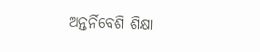ଅନ୍ତର୍ନିବେଶି ଶିକ୍ଷା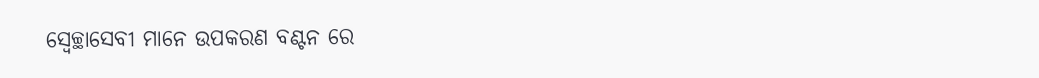ସ୍ଵେଚ୍ଛାସେବୀ ମାନେ ଉପକରଣ ବଣ୍ଟନ ରେ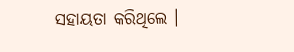ସହାୟତା କରିଥିଲେ ।